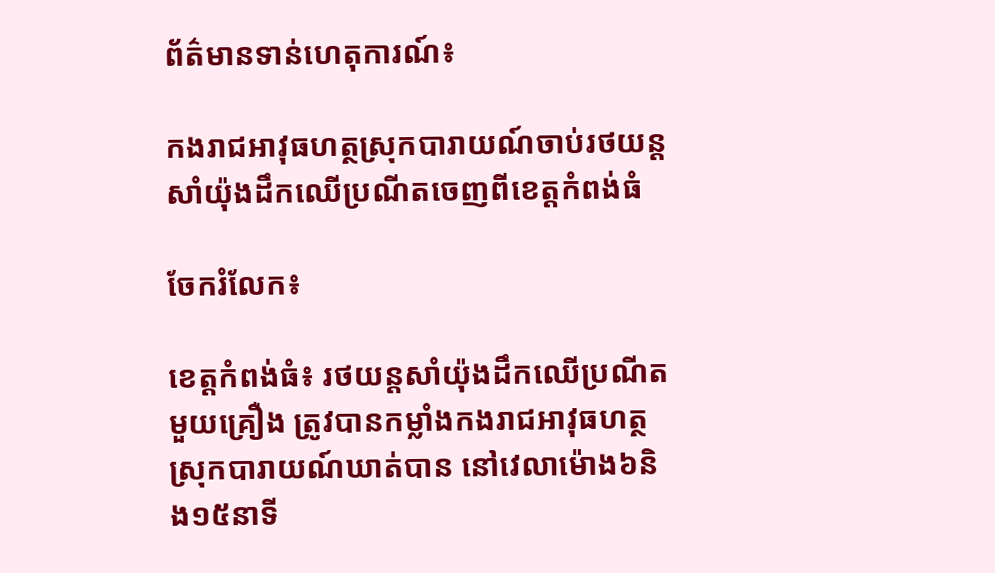ព័ត៌មានទាន់ហេតុការណ៍៖

កងរាជអាវុធហត្ថស្រុកបារាយណ៍ចាប់រថយន្តសាំយ៉ុងដឹកឈើប្រណីតចេញពីខេត្តកំពង់ធំ

ចែករំលែក៖

ខេត្តកំពង់ធំ៖ រថយន្តសាំយ៉ុងដឹកឈើប្រណីតមួយគ្រឿង ត្រូវបានកម្លាំងកងរាជអាវុធហត្ថស្រុកបារាយណ៍ឃាត់បាន នៅវេលាម៉ោង៦និង១៥នាទី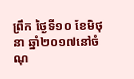ព្រឹក ថ្ងៃទី១០ ខែមិថុនា ឆ្នាំ២០១៧នៅចំណុ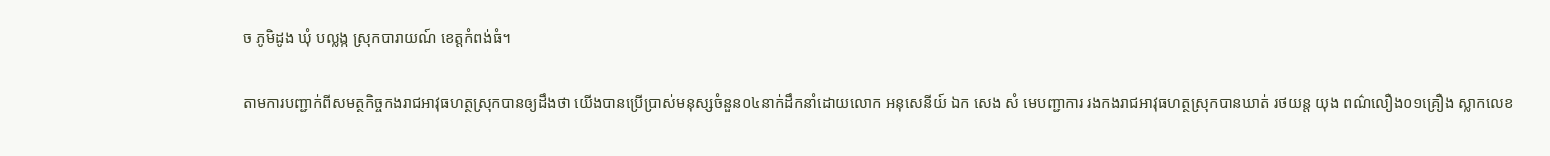ច ភូមិដូង ឃុំ បល្លង្ក ស្រុកបារាយណ៍ ខេត្តកំពង់ធំ។

តាមការបញ្ជាក់ពីសមត្ថកិច្ចកងរាជអាវុធហត្ថស្រុកបានឲ្យដឹងថា យើងបានប្រើប្រាស់មនុស្សចំនួន០៤នាក់ដឹកនាំដោយលោក អនុសេនីយ៍ ឯក សេង សំ មេបញ្ជាការ រងកងរាជអាវុធហត្ថស្រុកបានឃាត់ រថយន្ត យុង ពណ៌លឿង០១គ្រឿង ស្លាកលេខ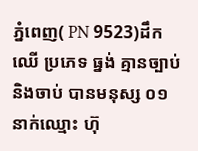ភ្នំពេញ( PN 9523)ដឹកឈើ ប្រភេទ ធ្នង់ គ្មានច្បាប់ និងចាប់ បានមនុស្ស ០១ នាក់ឈ្មោះ ហ៊ុ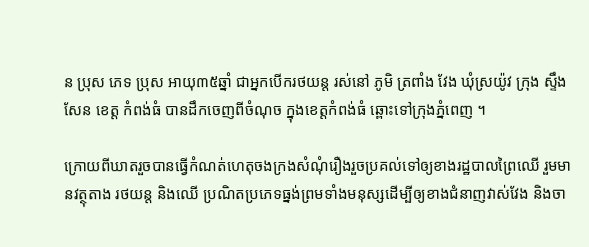ន ប្រុស ភេទ ប្រុស អាយុ៣៥ឆ្នាំ ជាអ្នកបើករថយន្ដ រស់នៅ ភូមិ ត្រពាំង វែង ឃុំស្រយ៉ូវ ក្រុង ស្ទឹង សែន ខេត្ត កំពង់ធំ បានដឹកចេញពីចំណុច ក្នុងខេត្តកំពង់ធំ ឆ្ពោះទៅក្រុងភ្នំពេញ ។

ក្រោយពីឃាតរួចបានធ្វើកំណត់ហេតុចងក្រងសំណុំរឿងរួចប្រគល់ទៅឲ្យខាងរដ្ឋបាលព្រៃឈើ រួមមានវត្ថុតាង រថយន្ត និងឈើ ប្រណិតប្រភេទធ្នង់ព្រមទាំងមនុស្សដើម្បីឲ្យខាងជំនាញវាស់វែង និងចា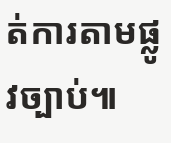ត់ការតាមផ្លូវច្បាប់៕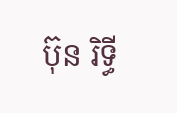ប៊ុន រិទ្ធី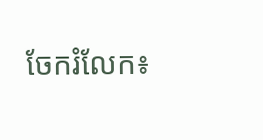ចែករំលែក៖